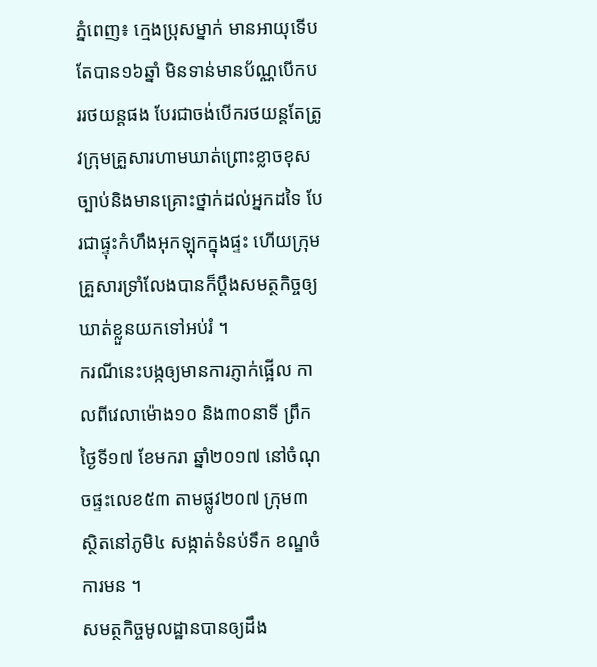ភ្នំពេញ៖ ក្មេងប្រុសម្នាក់ មានអាយុទើបតែបាន១៦ឆ្នាំ មិនទាន់មានប័ណ្ណបើកបររថយន្តផង បែរជាចង់បើករថយន្តតែត្រូវក្រុមគ្រួសារហាមឃាត់ព្រោះខ្លាចខុសច្បាប់និងមានគ្រោះថ្នាក់ដល់អ្នកដទៃ បែរជាផ្ទុះកំហឹងអុកឡុកក្នុងផ្ទះ ហើយក្រុមគ្រួសារទ្រាំលែងបានក៏ប្តឹងសមត្ថកិច្ចឲ្យ ឃាត់ខ្លួនយកទៅអប់រំ ។
ករណីនេះបង្កឲ្យមានការភ្ញាក់ផ្អើល កាលពីវេលាម៉ោង១០ និង៣០នាទី ព្រឹកថ្ងៃទី១៧ ខែមករា ឆ្នាំ២០១៧ នៅចំណុចផ្ទះលេខ៥៣ តាមផ្លូវ២០៧ ក្រុម៣ ស្ថិតនៅភូមិ៤ សង្កាត់ទំនប់ទឹក ខណ្ឌចំការមន ។
សមត្ថកិច្ចមូលដ្ឋានបានឲ្យដឹង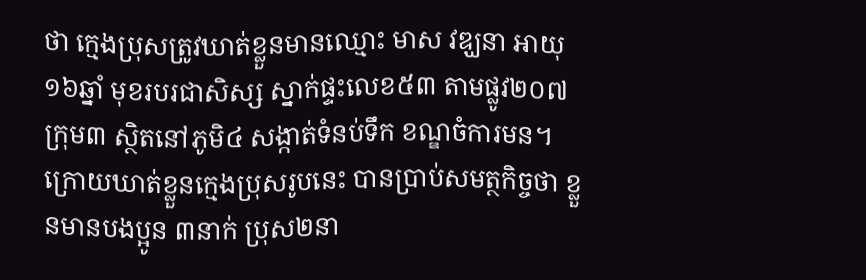ថា ក្មេងប្រុសត្រូវឃាត់ខ្លួនមានឈ្មោះ មាស វឌ្ឃនា អាយុ ១៦ឆ្នាំ មុខរបរជាសិស្ស ស្នាក់ផ្ទះលេខ៥៣ តាមផ្លូវ២០៧ ក្រុម៣ ស្ថិតនៅភូមិ៤ សង្កាត់ទំនប់ទឹក ខណ្ឌចំការមន។
ក្រោយឃាត់ខ្លួនក្មេងប្រុសរូបនេះ បានប្រាប់សមត្ថកិច្ចថា ខ្លួនមានបងប្អូន ៣នាក់ ប្រុស២នា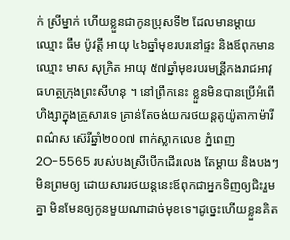ក់ ស្រីម្នាក់ ហើយខ្លួនជាកូនប្រុសទី២ ដែលមានម្ដាយឈ្មោះ ធឹម ប៉ូវត្តី អាយុ ៤៦ឆ្នាំមុខរបរនៅផ្ទះ និងឪពុកមានឈ្មោះ មាស សុក្រិត អាយុ ៥៧ឆ្នាំមុខរបរមន្រី្តកងរាជអាវុធហត្ថក្រុងព្រះសីហនុ ។ នៅព្រឹកនេះ ខ្លួនមិនបានប្រើអំពើហិង្សាក្នុងគ្រួសារទេ គ្រាន់តែចង់យករថយន្តតូយ៉ូតាកាម៉ារី ពណ៌ស ស៊េរីឆ្នាំ២០០៧ ពាក់ស្លាកលេខ ភ្នំពេញ 2O-5565 របស់បងស្រីបើកដើរលេង តែម្ដាយ និងបងៗមិនព្រមឲ្យ ដោយសាររថយន្តនេះឪពុកជាអ្នកទិញឲ្យជិះរួមគ្នា មិនមែនឲ្យកូនមួយណាដាច់មុខទេ។ដូច្នេះហើយខ្លួនគិត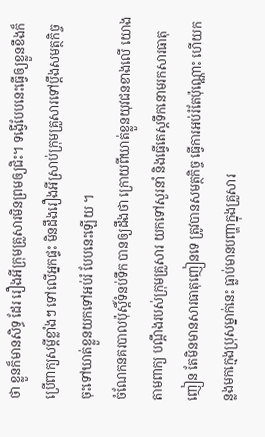ថា ខ្លួនក៏មានសិទ្ធ ដែរ រឿងអីក្រុមគ្រួសារមិនព្រមឲ្យជិះ។ ទង្វើបែបនេះធ្វើឲ្យខ្លួនខឹងក៏ប្រើពាក្យសម្ដីខ្លាំងៗ ទៅលើអ្នកផ្ទះ មិនដឹងរឿងអីស្រាប់ក្រុមគ្រួសារទៅប្ដឹងសមត្ថកិច្ច ចុះទៅឃាត់ខ្លួនយកទៅអប់រំ បែបនេះឡើយ ។
ចំណែកនគរបាលប៉ុស្តិ៍ទំនប់ទឹក បានឲ្យដឹងថា ក្រោយពីឃាត់ខ្លួនយុវជនខាងលើ យោងតាមពាក្យ បណ្តឹងរបស់ក្រុមគ្រួសារ យកទៅសួរនាំ និងធ្វើតេស្តទឹកនោមរកសារធាតុញៀន តែមិនមានសារធាតុញៀនទេ ត្រូវបានសមត្ថកិច្ច ធ្វើការអប់រំតែប៉ុណ្ណោះ ហើយកន្លងមកក្មេងប្រុសម្នាក់នេះ ធ្លាប់មានបញ្ហាក្នុងគ្រួសារ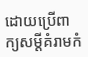ដោយប្រើពាក្យសម្ដីគំរាមកំ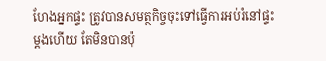ហែងអ្នកផ្ទះ ត្រូវបានសមត្ថកិច្ចចុះទៅធ្វើការអប់រំនៅផ្ទះម្ដងហើយ តែមិនបានប៉ុ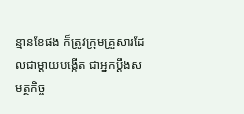ន្មានខែផង ក៏ត្រូវក្រុមគ្រួសារដែលជាម្ដាយបង្កើត ជាអ្នកប្ដឹងសមត្ថកិច្ច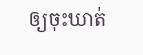ឲ្យចុះឃាត់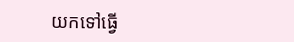យកទៅធ្វើ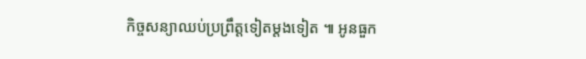កិច្ចសន្យាឈប់ប្រព្រឹត្តទៀតម្តងទៀត ៕ អូនធួក